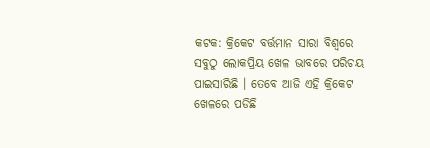କଟକ: କ୍ରିକେଟ ବର୍ତ୍ତମାନ ସାରା ବିଶ୍ୱରେ ସବୁଠୁ ଲୋକପ୍ରିୟ ଖେଳ ଭାବରେ ପରିଚୟ ପାଇସାରିଛି । ତେବେ ଆଜି ଏହି କ୍ରିକେଟ ଖେଳରେ ପଡିଛି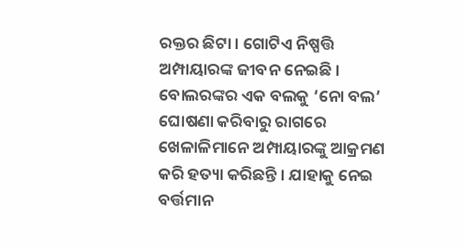ରକ୍ତର ଛିଟା । ଗୋଟିଏ ନିଷ୍ପତ୍ତି ଅମ୍ପାୟାରଙ୍କ ଜୀବନ ନେଇଛି । ବୋଲରଙ୍କର ଏକ ବଲକୁ ‘ନୋ ବଲ’ ଘୋଷଣା କରିବାରୁ ରାଗରେ ଖେଳାଳିମାନେ ଅମ୍ପାୟାରଙ୍କୁ ଆକ୍ରମଣ କରି ହତ୍ୟା କରିଛନ୍ତି । ଯାହାକୁ ନେଇ ବର୍ତ୍ତମାନ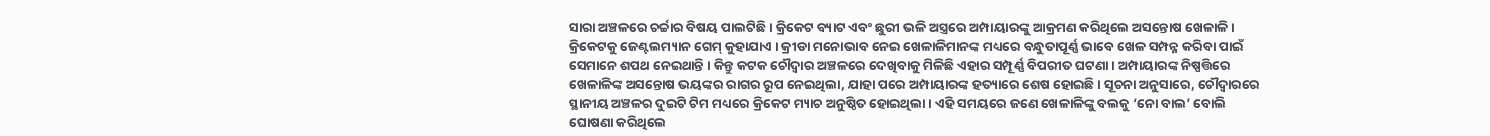ସାରା ଅଞ୍ଚଳରେ ଚର୍ଚ୍ଚାର ବିଷୟ ପାଲଟିଛି । କ୍ରିକେଟ ବ୍ୟାଟ ଏବଂ ଛୁରୀ ଭଳି ଅସ୍ତ୍ରରେ ଅମ୍ପାୟାରଙ୍କୁ ଆକ୍ରମଣ କରିଥିଲେ ଅସନ୍ତୋଷ ଖେଳାଳି ।
କ୍ରିକେଟକୁ ଜେଣ୍ଟଲମ୍ୟାନ ଗେମ୍ କୁହାଯାଏ । କ୍ରୀଡା ମନୋଭାବ ନେଇ ଖେଳାଳିମାନଙ୍କ ମଧ୍ୟରେ ବନ୍ଧୁତାପୂର୍ଣ୍ଣ ଭାବେ ଖେଳ ସମ୍ପନ୍ନ କରିବା ପାଇଁ ସେମାନେ ଶପଥ ନେଇଥାନ୍ତି । କିନ୍ତୁ କଟକ ଚୌଦ୍ୱାର ଅଞ୍ଚଳରେ ଦେଖିବାକୁ ମିଳିଛି ଏହାର ସମ୍ପୂର୍ଣ୍ଣ ବିପରୀତ ଘଟଣା । ଅମ୍ପାୟାରଙ୍କ ନିଷ୍ପତ୍ତିରେ ଖେଳାଳିଙ୍କ ଅସନ୍ତୋଷ ଭୟଙ୍କର ରାଗର ରୂପ ନେଇଥିଲା, ଯାହା ପରେ ଅମ୍ପାୟାରଙ୍କ ହତ୍ୟାରେ ଶେଷ ହୋଇଛି । ସୂଚନା ଅନୁସାରେ, ଚୌଦ୍ୱାରରେ ସ୍ଥାନୀୟ ଅଞ୍ଚଳର ଦୁଇଟି ଟିମ ମଧ୍ୟରେ କ୍ରିକେଟ ମ୍ୟାଚ ଅନୁଷ୍ଠିତ ହୋଇଥିଲା । ଏହି ସମୟରେ ଜଣେ ଖେଳାଳିଙ୍କୁ ବଲକୁ ‘ନୋ ବାଲ’ ବୋଲି ଘୋଷଣା କରିଥିଲେ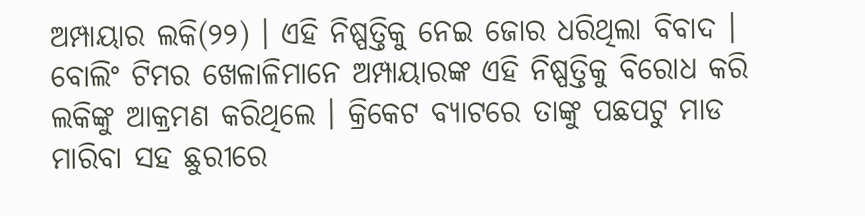ଅମ୍ପାୟାର ଲକି(୨୨) । ଏହି ନିଷ୍ପତ୍ତିକୁ ନେଇ ଜୋର ଧରିଥିଲା ବିବାଦ । ବୋଲିଂ ଟିମର ଖେଳାଳିମାନେ ଅମ୍ପାୟାରଙ୍କ ଏହି ନିଷ୍ପତ୍ତିକୁ ବିରୋଧ କରି ଲକିଙ୍କୁ ଆକ୍ରମଣ କରିଥିଲେ । କ୍ରିକେଟ ବ୍ୟାଟରେ ତାଙ୍କୁ ପଛପଟୁ ମାଡ ମାରିବା ସହ ଛୁରୀରେ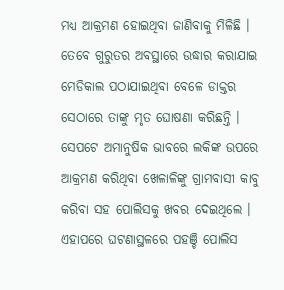ମଧ୍ୟ ଆକ୍ରମଣ ହୋଇଥିବା ଜାଣିବାକୁ ମିଳିଛି ।
ତେବେ ଗୁରୁତର ଅବସ୍ଥାରେ ଉଦ୍ଧାର କରାଯାଇ ମେଡିକାଲ ପଠାଯାଇଥିବା ବେଳେ ଡାକ୍ତର ସେଠାରେ ତାଙ୍କୁ ମୃତ ଘୋଷଣା କରିଛନ୍ତି । ସେପଟେ ଅମାନୁଷିକ ଭାବରେ ଲକିଙ୍କ ଉପରେ ଆକ୍ରମଣ କରିଥିବା ଖେଳାଳିଙ୍କୁ ଗ୍ରାମବାସୀ କାବୁ କରିବା ସହ ପୋଲିସକୁ ଖବର ଦେଇଥିଲେ । ଏହାପରେ ଘଟଣାସ୍ଥଳରେ ପହଞ୍ଚି ପୋଲିସ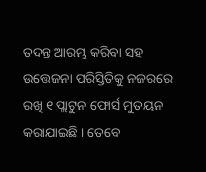ତଦନ୍ତ ଆରମ୍ଭ କରିବା ସହ ଉତ୍ତେଜନା ପରିସ୍ତିତିକୁ ନଜରରେ ରଖି ୧ ପ୍ଲାଟୁନ ଫୋର୍ସ ମୁତୟନ କରାଯାଇଛି । ତେବେ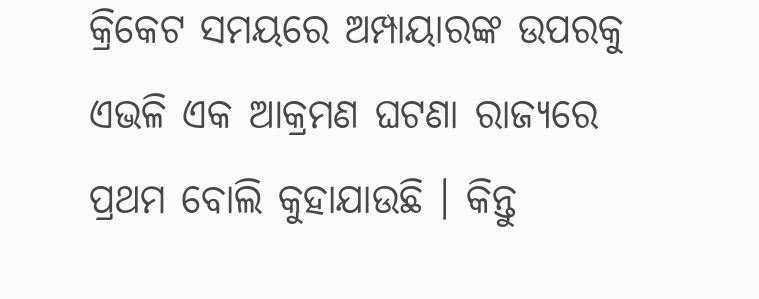କ୍ରିକେଟ ସମୟରେ ଅମ୍ପାୟାରଙ୍କ ଉପରକୁ ଏଭଳି ଏକ ଆକ୍ରମଣ ଘଟଣା ରାଜ୍ୟରେ ପ୍ରଥମ ବୋଲି କୁହାଯାଉଛି । କିନ୍ତୁ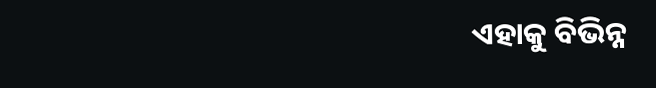ଏହାକୁ ବିଭିନ୍ନ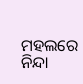ମହଲରେ ନିନ୍ଦା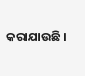କରାଯାଉଛି ।